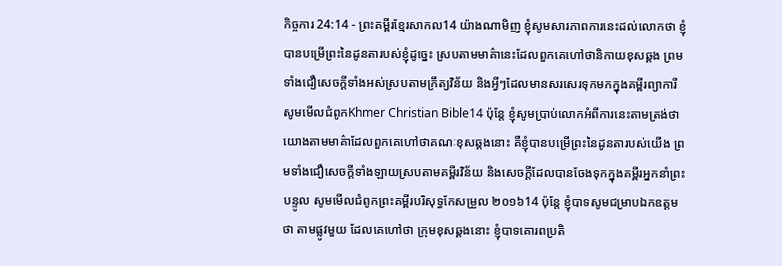កិច្ចការ 24:14 - ព្រះគម្ពីរខ្មែរសាកល14 យ៉ាងណាមិញ ខ្ញុំសូមសារភាពការនេះដល់លោកថា ខ្ញុំបានបម្រើព្រះនៃដូនតារបស់ខ្ញុំដូច្នេះ ស្របតាមមាគ៌ានេះដែលពួកគេហៅថានិកាយខុសឆ្គង ព្រមទាំងជឿសេចក្ដីទាំងអស់ស្របតាមក្រឹត្យវិន័យ និងអ្វីៗដែលមានសរសេរទុកមកក្នុងគម្ពីរព្យាការី សូមមើលជំពូកKhmer Christian Bible14 ប៉ុន្តែ ខ្ញុំសូមប្រាប់លោកអំពីការនេះតាមត្រង់ថា យោងតាមមាគ៌ាដែលពួកគេហៅថាគណៈខុសឆ្គងនោះ គឺខ្ញុំបានបម្រើព្រះនៃដូនតារបស់យើង ព្រមទាំងជឿសេចក្ដីទាំងឡាយស្របតាមគម្ពីរវិន័យ និងសេចក្ដីដែលបានចែងទុកក្នុងគម្ពីរអ្នកនាំព្រះបន្ទូល សូមមើលជំពូកព្រះគម្ពីរបរិសុទ្ធកែសម្រួល ២០១៦14 ប៉ុន្តែ ខ្ញុំបាទសូមជម្រាបឯកឧត្ដមថា តាមផ្លូវមួយ ដែលគេហៅថា ក្រុមខុសឆ្គងនោះ ខ្ញុំបាទគោរពប្រតិ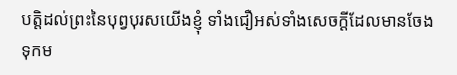បត្តិដល់ព្រះនៃបុព្វបុរសយើងខ្ញុំ ទាំងជឿអស់ទាំងសេចក្ដីដែលមានចែងទុកម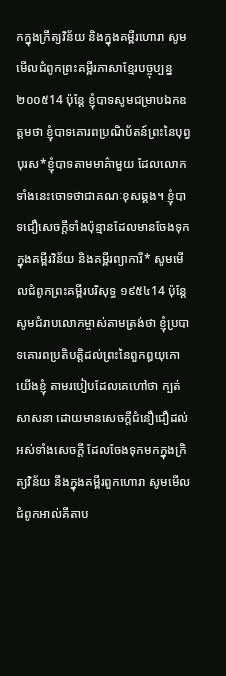កក្នុងក្រឹត្យវិន័យ និងក្នុងគម្ពីរហោរា សូមមើលជំពូកព្រះគម្ពីរភាសាខ្មែរបច្ចុប្បន្ន ២០០៥14 ប៉ុន្តែ ខ្ញុំបាទសូមជម្រាបឯកឧត្ដមថា ខ្ញុំបាទគោរពប្រណិប័តន៍ព្រះនៃបុព្វបុរស*ខ្ញុំបាទតាមមាគ៌ាមួយ ដែលលោកទាំងនេះចោទថាជាគណៈខុសឆ្គង។ ខ្ញុំបាទជឿសេចក្ដីទាំងប៉ុន្មានដែលមានចែងទុកក្នុងគម្ពីរវិន័យ និងគម្ពីរព្យាការី* សូមមើលជំពូកព្រះគម្ពីរបរិសុទ្ធ ១៩៥៤14 ប៉ុន្តែ សូមជំរាបលោកម្ចាស់តាមត្រង់ថា ខ្ញុំប្របាទគោរពប្រតិបត្តិដល់ព្រះនៃពួកឰយុកោយើងខ្ញុំ តាមរបៀបដែលគេហៅថា ក្បត់សាសនា ដោយមានសេចក្ដីជំនឿជឿដល់អស់ទាំងសេចក្ដី ដែលចែងទុកមកក្នុងក្រិត្យវិន័យ នឹងក្នុងគម្ពីរពួកហោរា សូមមើលជំពូកអាល់គីតាប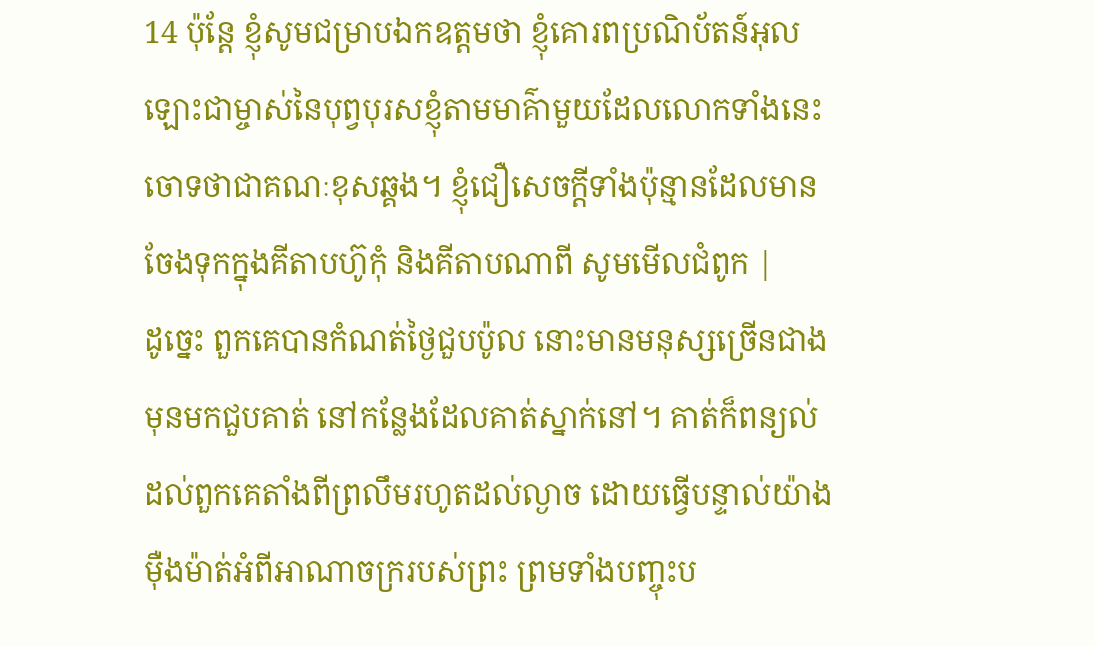14 ប៉ុន្ដែ ខ្ញុំសូមជម្រាបឯកឧត្ដមថា ខ្ញុំគោរពប្រណិប័តន៍អុលឡោះជាម្ចាស់នៃបុព្វបុរសខ្ញុំតាមមាគ៌ាមួយដែលលោកទាំងនេះចោទថាជាគណៈខុសឆ្គង។ ខ្ញុំជឿសេចក្ដីទាំងប៉ុន្មានដែលមានចែងទុកក្នុងគីតាបហ៊ូកុំ និងគីតាបណាពី សូមមើលជំពូក |
ដូច្នេះ ពួកគេបានកំណត់ថ្ងៃជួបប៉ូល នោះមានមនុស្សច្រើនជាងមុនមកជួបគាត់ នៅកន្លែងដែលគាត់ស្នាក់នៅ។ គាត់ក៏ពន្យល់ដល់ពួកគេតាំងពីព្រលឹមរហូតដល់ល្ងាច ដោយធ្វើបន្ទាល់យ៉ាងម៉ឺងម៉ាត់អំពីអាណាចក្ររបស់ព្រះ ព្រមទាំងបញ្ចុះប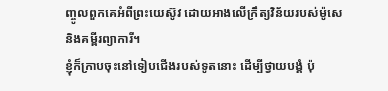ញ្ចូលពួកគេអំពីព្រះយេស៊ូវ ដោយអាងលើក្រឹត្យវិន័យរបស់ម៉ូសេ និងគម្ពីរព្យាការី។
ខ្ញុំក៏ក្រាបចុះនៅទៀបជើងរបស់ទូតនោះ ដើម្បីថ្វាយបង្គំ ប៉ុ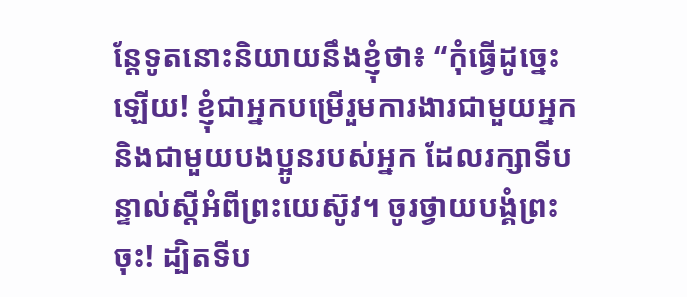ន្តែទូតនោះនិយាយនឹងខ្ញុំថា៖ “កុំធ្វើដូច្នេះឡើយ! ខ្ញុំជាអ្នកបម្រើរួមការងារជាមួយអ្នក និងជាមួយបងប្អូនរបស់អ្នក ដែលរក្សាទីបន្ទាល់ស្ដីអំពីព្រះយេស៊ូវ។ ចូរថ្វាយបង្គំព្រះចុះ! ដ្បិតទីប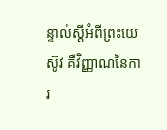ន្ទាល់ស្ដីអំពីព្រះយេស៊ូវ គឺវិញ្ញាណនៃការ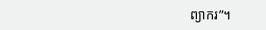ព្យាករ”។